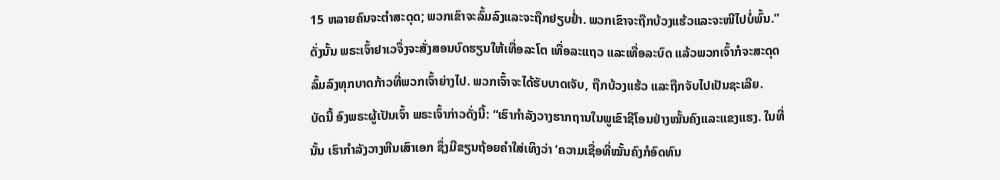15 ຫລາຍຄົນຈະຕຳສະດຸດ; ພວກເຂົາຈະລົ້ມລົງແລະຈະຖືກຢຽບຢໍ່າ. ພວກເຂົາຈະຖືກບ້ວງແຮ້ວແລະຈະໜີໄປບໍ່ພົ້ນ.”
ດັ່ງນັ້ນ ພຣະເຈົ້າຢາເວຈຶ່ງຈະສັ່ງສອນບົດຮຽນໃຫ້ເທື່ອລະໂຕ ເທື່ອລະແຖວ ແລະເທື່ອລະບົດ ແລ້ວພວກເຈົ້າກໍຈະສະດຸດລົ້ມລົງທຸກບາດກ້າວທີ່ພວກເຈົ້າຍ່າງໄປ. ພວກເຈົ້າຈະໄດ້ຮັບບາດເຈັບ, ຖືກບ້ວງແຮ້ວ ແລະຖືກຈັບໄປເປັນຊະເລີຍ.
ບັດນີ້ ອົງພຣະຜູ້ເປັນເຈົ້າ ພຣະເຈົ້າກ່າວດັ່ງນີ້: “ເຮົາກຳລັງວາງຮາກຖານໃນພູເຂົາຊີໂອນຢ່າງໝັ້ນຄົງແລະແຂງແຮງ. ໃນທີ່ນັ້ນ ເຮົາກຳລັງວາງຫີນເສົາເອກ ຊຶ່ງມີຂຽນຖ້ອຍຄຳໃສ່ເທິງວ່າ ‘ຄວາມເຊື່ອທີ່ໝັ້ນຄົງກໍອົດທົນ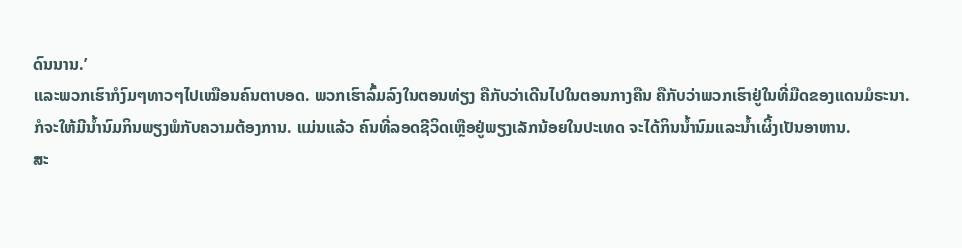ດົນນານ.’
ແລະພວກເຮົາກໍງົມໆທາວໆໄປເໝືອນຄົນຕາບອດ. ພວກເຮົາລົ້ມລົງໃນຕອນທ່ຽງ ຄືກັບວ່າເດີນໄປໃນຕອນກາງຄືນ ຄືກັບວ່າພວກເຮົາຢູ່ໃນທີ່ມືດຂອງແດນມໍຣະນາ.
ກໍຈະໃຫ້ມີນໍ້ານົມກິນພຽງພໍກັບຄວາມຕ້ອງການ. ແມ່ນແລ້ວ ຄົນທີ່ລອດຊີວິດເຫຼືອຢູ່ພຽງເລັກນ້ອຍໃນປະເທດ ຈະໄດ້ກິນນໍ້ານົມແລະນໍ້າເຜິ້ງເປັນອາຫານ.
ສະ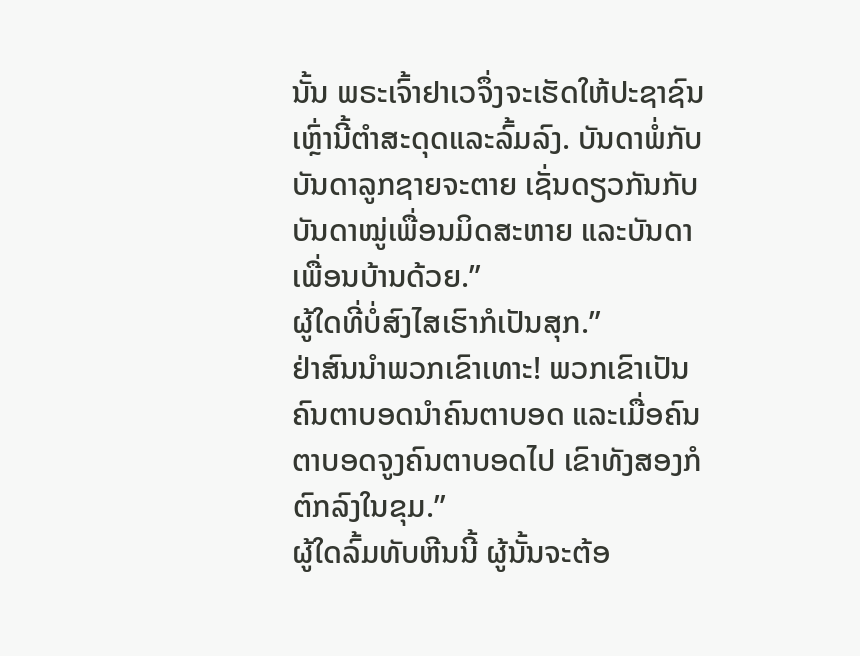ນັ້ນ ພຣະເຈົ້າຢາເວຈຶ່ງຈະເຮັດໃຫ້ປະຊາຊົນເຫຼົ່ານີ້ຕຳສະດຸດແລະລົ້ມລົງ. ບັນດາພໍ່ກັບບັນດາລູກຊາຍຈະຕາຍ ເຊັ່ນດຽວກັນກັບບັນດາໝູ່ເພື່ອນມິດສະຫາຍ ແລະບັນດາເພື່ອນບ້ານດ້ວຍ.”
ຜູ້ໃດທີ່ບໍ່ສົງໄສເຮົາກໍເປັນສຸກ.”
ຢ່າສົນນຳພວກເຂົາເທາະ! ພວກເຂົາເປັນຄົນຕາບອດນຳຄົນຕາບອດ ແລະເມື່ອຄົນຕາບອດຈູງຄົນຕາບອດໄປ ເຂົາທັງສອງກໍຕົກລົງໃນຂຸມ.”
ຜູ້ໃດລົ້ມທັບຫີນນີ້ ຜູ້ນັ້ນຈະຕ້ອ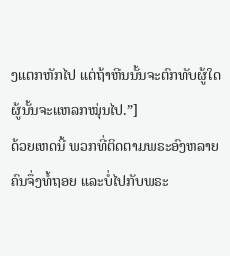ງແຕກຫັກໄປ ແຕ່ຖ້າຫີນນັ້ນຈະຕົກທັບຜູ້ໃດ ຜູ້ນັ້ນຈະແຫລກໝຸ່ນໄປ.”]
ດ້ວຍເຫດນີ້ ພວກທີ່ຕິດຕາມພຣະອົງຫລາຍຄົນຈຶ່ງທໍ້ຖອຍ ແລະບໍ່ໄປກັບພຣະ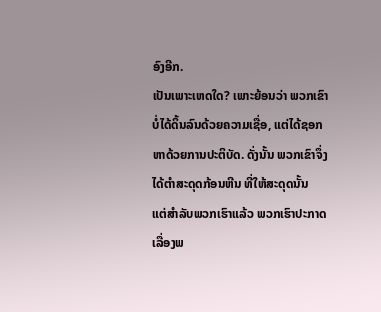ອົງອີກ.
ເປັນເພາະເຫດໃດ? ເພາະຍ້ອນວ່າ ພວກເຂົາບໍ່ໄດ້ດິ້ນລົນດ້ວຍຄວາມເຊື່ອ, ແຕ່ໄດ້ຊອກຫາດ້ວຍການປະຕິບັດ. ດັ່ງນັ້ນ ພວກເຂົາຈຶ່ງໄດ້ຕຳສະດຸດກ້ອນຫີນ ທີ່ໃຫ້ສະດຸດນັ້ນ
ແຕ່ສຳລັບພວກເຮົາແລ້ວ ພວກເຮົາປະກາດເລື່ອງພ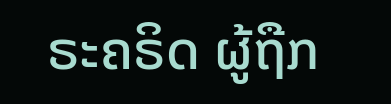ຣະຄຣິດ ຜູ້ຖືກ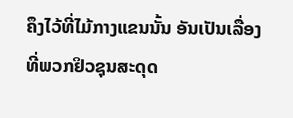ຄຶງໄວ້ທີ່ໄມ້ກາງແຂນນັ້ນ ອັນເປັນເລື່ອງທີ່ພວກຢິວຊຸນສະດຸດ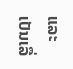ແລະເປັນເລື່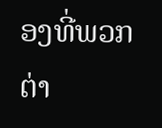ອງທີ່ພວກຕ່າ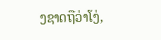ງຊາດຖືວ່າໂງ່,